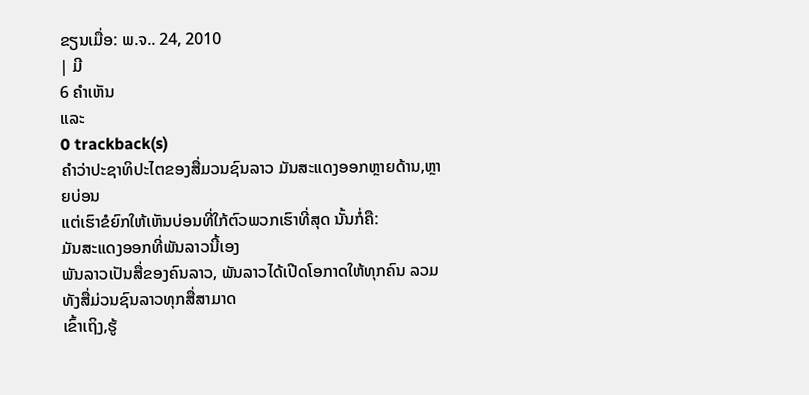ຂຽນເມື່ອ: ພ.ຈ.. 24, 2010
| ມີ
6 ຄຳເຫັນ
ແລະ
0 trackback(s)
ຄຳວ່າປະຊາທິປະໄຕຂອງສື່ມວນຊົນລາວ ມັນສະແດງອອກຫຼາຍດ້ານ,ຫຼາຍບ່ອນ
ແຕ່ເຮົາຂໍຍົກໃຫ້ເຫັນບ່ອນທີ່ໃກ້ຕົວພວກເຮົາທີ່ສຸດ ນັ້ນກໍ່ຄື:
ມັນສະແດງອອກທີ່ພັນລາວນີ້ເອງ
ພັນລາວເປັນສື່ຂອງຄົນລາວ, ພັນລາວໄດ້ເປີດໂອກາດໃຫ້ທຸກຄົນ ລວມທັງສື່ມ່ວນຊົນລາວທຸກສື່ສາມາດ
ເຂົ້າເຖິງ,ຮູ້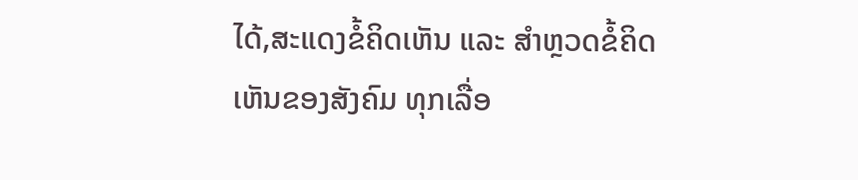ໄດ້,ສະແດງຂໍ້ຄິດເຫັນ ແລະ ສຳຫຼວດຂໍ້ຄິດເຫັນຂອງສັງຄົມ ທຸກເລື່ອ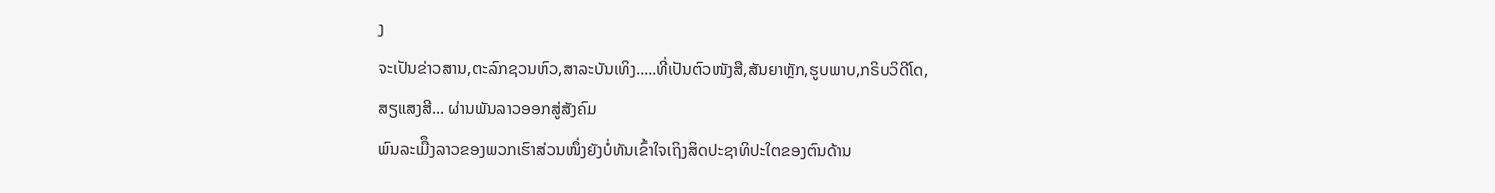ງ
ຈະເປັນຂ່າວສານ,ຕະລົກຊວນຫົວ,ສາລະບັນເທິງ.....ທີ່ເປັນຕົວໜັງສື,ສັນຍາຫຼັກ,ຮູບພາບ,ກຣິບວິດີໂດ,
ສຽແສງສີ... ຜ່ານພັນລາວອອກສູ່ສັງຄົມ
ພົນລະເມືຶງລາວຂອງພວກເຮົາສ່ວນໜຶ່ງຍັງບໍ່ທັນເຂົ້າໃຈເຖິງສິດປະຊາທິປະໃຕຂອງຕົນດ້ານ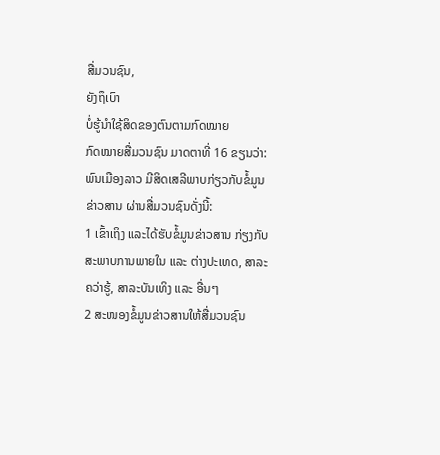ສື່ມວນຊົນ,
ຍັງຖຶເບົາ
ບໍ່ຮູ້ນຳໃຊ້ສິດຂອງຕົນຕາມກົດໝາຍ
ກົດໝາຍສື່ມວນຊົນ ມາດຕາທີ່ 16 ຂຽນວ່າ:
ພົນເມືອງລາວ ມີສິດເສລີພາບກ່ຽວກັບຂໍ້ມູນຂ່າວສານ ຜ່ານສື່ມວນຊົນດັ່ງນີ້:
1 ເຂົ້າເຖິງ ແລະໄດ້ຮັບຂໍ້ມູນຂ່າວສານ ກ່ຽງກັບສະພາບການພາຍໃນ ແລະ ຕ່າງປະເທດ, ສາລະຄວ່າຮູ້, ສາລະບັນເທິງ ແລະ ອື່ນໆ
2 ສະໜອງຂໍ້ມູນຂ່າວສານໃຫ້ສື່ມວນຊົນ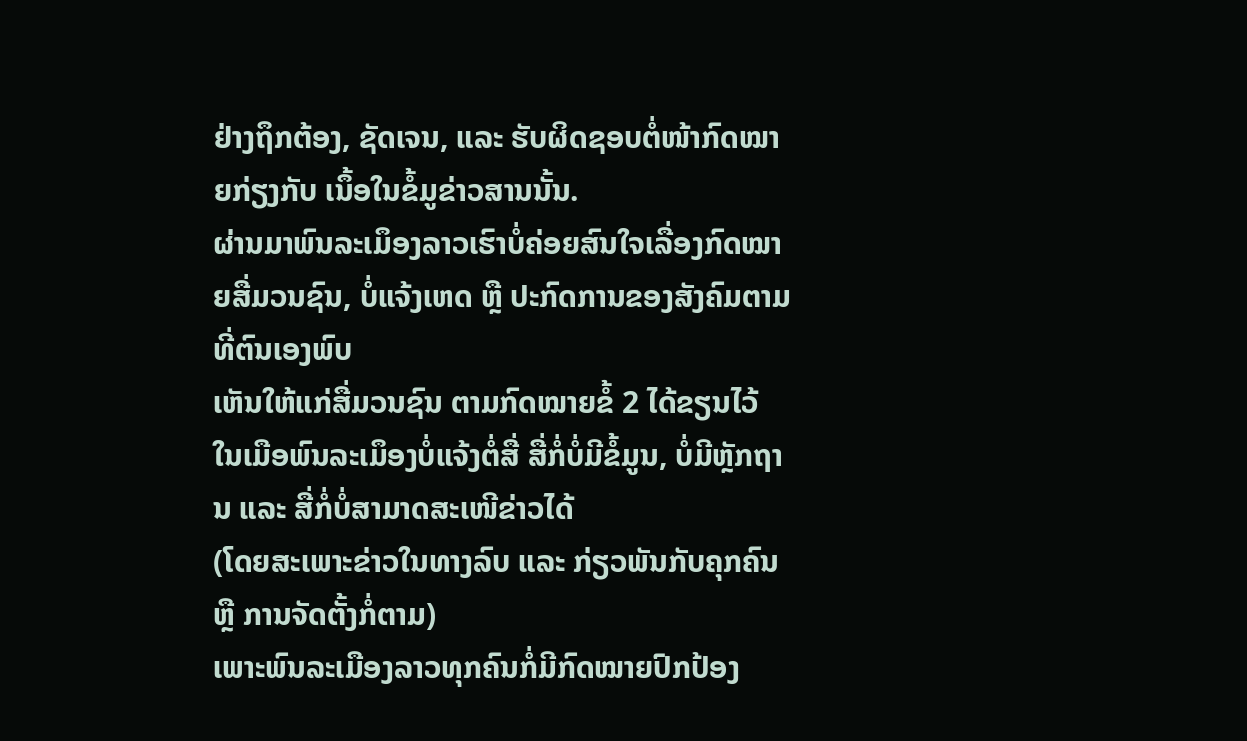ຢ່າງຖຶກຕ້ອງ, ຊັດເຈນ, ແລະ ຮັບຜິດຊອບຕໍ່ໜ້າກົດໝາຍກ່ຽງກັບ ເນຶ້ອໃນຂໍ້ມູຂ່າວສານນັ້ນ.
ຜ່ານມາພົນລະເມຶອງລາວເຮົາບໍ່ຄ່ອຍສົນໃຈເລື່ອງກົດໝາຍສື່ມວນຊົນ, ບໍ່ແຈ້ງເຫດ ຫຼື ປະກົດການຂອງສັງຄົມຕາມທີ່ຕົນເອງພົບ
ເຫັນໃຫ້ແກ່ສື່ມວນຊົນ ຕາມກົດໝາຍຂໍ້ 2 ໄດ້ຂຽນໄວ້
ໃນເມືອພົນລະເມຶອງບໍ່ແຈ້ງຕໍ່ສື່ ສື່ກໍ່ບໍ່ມີຂໍ້ມູນ, ບໍ່ມີຫຼັກຖານ ແລະ ສື່ກໍ່ບໍ່ສາມາດສະເໜີຂ່າວໄດ້
(ໂດຍສະເພາະຂ່າວໃນທາງລົບ ແລະ ກ່ຽວພັນກັບຄຸກຄົນ ຫຼື ການຈັດຕັ້ງກໍ່ຕາມ)
ເພາະພົນລະເມືອງລາວທຸກຄົນກໍ່ມີກົດໝາຍປົກປ້ອງ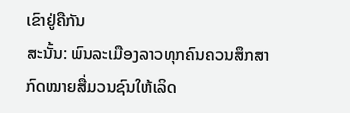ເຂົາຢູ່ຄືກັນ
ສະນັ້ນ: ພົນລະເມືອງລາວທຸກຄົນຄວນສຶກສາກົດໝາຍສື່ມວນຊົນໃຫ້ເລິດ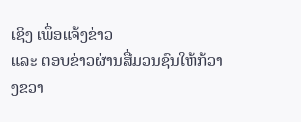ເຊິງ ເພຶ່ອແຈ້ງຂ່າວ
ແລະ ຕອບຂ່າວຜ່ານສື່ມວນຊົນໃຫ້ກ້ວາງຂວາ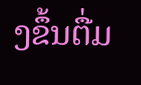ງຂຶ້ນຕື່ມ